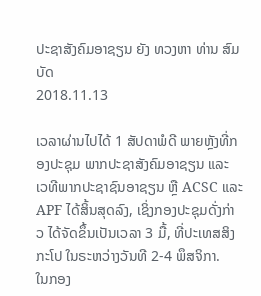ປະຊາສັງຄົມອາຊຽນ ຍັງ ທວງຫາ ທ່ານ ສົມບັດ
2018.11.13

ເວລາຜ່ານໄປໄດ້ 1 ສັປດາພໍດີ ພາຍຫຼັງທີ່ກອງປະຊຸມ ພາກປະຊາສັງຄົມອາຊຽນ ແລະ ເວທີພາກປະຊາຊົນອາຊຽນ ຫຼື ACSC ແລະ APF ໄດ້ສິ້ນສຸດລົງ, ເຊິ່ງກອງປະຊຸມດັ່ງກ່າວ ໄດ້ຈັດຂຶ້ນເປັນເວລາ 3 ມື້, ທີ່ປະເທສສິງກະໂປ ໃນຣະຫວ່າງວັນທີ 2-4 ພຶສຈິກາ.
ໃນກອງ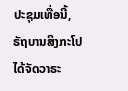ປະຊຸມເທື່ອນີ້, ຣັຖບານສິງກະໂປ ໄດ້ຈັດວາຣະ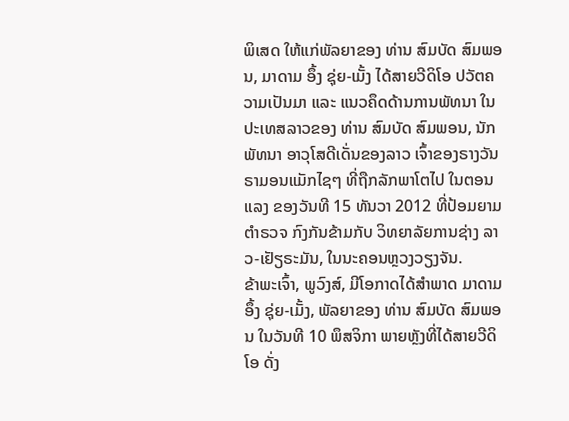ພິເສດ ໃຫ້ແກ່ພັລຍາຂອງ ທ່ານ ສົມບັດ ສົມພອນ, ມາດາມ ອຶ້ງ ຊຸ່ຍ-ເມັ້ງ ໄດ້ສາຍວີດິໂອ ປວັຕຄວາມເປັນມາ ແລະ ແນວຄຶດດ້ານການພັທນາ ໃນປະເທສລາວຂອງ ທ່ານ ສົມບັດ ສົມພອນ, ນັກພັທນາ ອາວຸໂສດີເດັ່ນຂອງລາວ ເຈົ້າຂອງຣາງວັນ ຣາມອນແມັກໄຊໆ ທີ່ຖືກລັກພາໂຕໄປ ໃນຕອນແລງ ຂອງວັນທີ 15 ທັນວາ 2012 ທີ່ປ້ອມຍາມຕຳຣວຈ ກົງກັນຂ້າມກັບ ວິທຍາລັຍການຊ່າງ ລາວ-ເຢັຽຣະມັນ, ໃນນະຄອນຫຼວງວຽງຈັນ.
ຂ້າພະເຈົ້າ, ພູວົງສ໌, ມີໂອກາດໄດ້ສຳພາດ ມາດາມ ອຶ້ງ ຊຸ່ຍ-ເມັ້ງ, ພັລຍາຂອງ ທ່ານ ສົມບັດ ສົມພອນ ໃນວັນທີ 10 ພຶສຈິກາ ພາຍຫຼັງທີ່ໄດ້ສາຍວີດິໂອ ດັ່ງ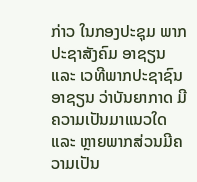ກ່າວ ໃນກອງປະຊຸມ ພາກປະຊາສັງຄົມ ອາຊຽນ ແລະ ເວທີພາກປະຊາຊົນ ອາຊຽນ ວ່າບັນຍາກາດ ມີຄວາມເປັນມາແນວໃດ ແລະ ຫຼາຍພາກສ່ວນມີຄວາມເປັນ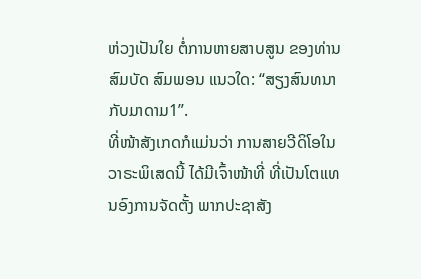ຫ່ວງເປັນໃຍ ຕໍ່ການຫາຍສາບສູນ ຂອງທ່ານ ສົມບັດ ສົມພອນ ແນວໃດ: “ສຽງສົນທນາກັບມາດາມ1”.
ທີ່ໜ້າສັງເກດກໍແມ່ນວ່າ ການສາຍວີດິໂອໃນວາຣະພິເສດນີ້ ໄດ້ມີເຈົ້າໜ້າທີ່ ທີ່ເປັນໂຕແທນອົງການຈັດຕັ້ງ ພາກປະຊາສັງ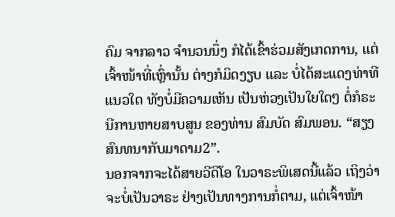ຄົມ ຈາກລາວ ຈຳນວນນຶ່ງ ກໍໄດ້ເຂົ້າຮ່ວມສັງເກດການ, ແຕ່ເຈົ້າໜ້າທີ່ເຫຼົ່ານັ້ນ ຕ່າງກໍມິດງຽບ ແລະ ບໍ່ໄດ້ສະແດງທ່າທີແນວໃດ ທັງບໍ່ມີຄວາມເຫັນ ເປັນຫ່ວງເປັນໃຍໃດໆ ຕໍ່ກໍຣະນີການຫາຍສາບສູນ ຂອງທ່ານ ສົມບັດ ສົມພອນ. “ສຽງສົນທນາກັບມາດາມ2”.
ນອກຈາກຈະໄດ້ສາຍວີດິໂອ ໃນວາຣະພິເສດນີ້ແລ້ວ ເຖິງວ່າຈະບໍ່ເປັນວາຣະ ຢ່າງເປັນທາງການກໍ່ຕາມ, ແຕ່ເຈົ້າໜ້າ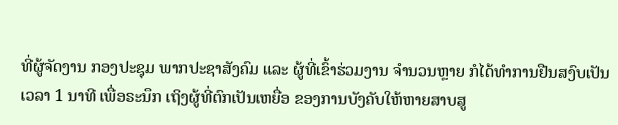ທີ່ຜູ້ຈັດງານ ກອງປະຊຸມ ພາກປະຊາສັງຄົມ ແລະ ຜູ້ທີ່ເຂົ້າຮ່ວມງານ ຈຳນວນຫຼາຍ ກໍໄດ້ທຳການຢືນສງົບເປັນເວລາ 1 ນາທີ ເພື່ອຣະນຶກ ເຖິງຜູ້ທີ່ຕົກເປັນເຫຍື່ອ ຂອງການບັງຄັບໃຫ້ຫາຍສາບສູ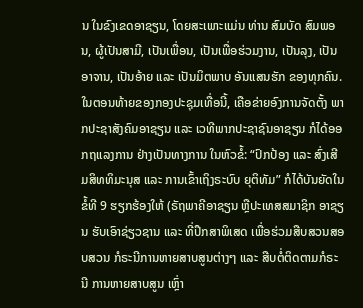ນ ໃນຂົງເຂດອາຊຽນ, ໂດຍສະເພາະແມ່ນ ທ່ານ ສົມບັດ ສົມພອນ, ຜູ້ເປັນສາມີ, ເປັນເພື່ອນ, ເປັນເພື່ອຮ່ວມງານ, ເປັນລຸງ, ເປັນອາຈານ, ເປັນອ້າຍ ແລະ ເປັນມິຕພາບ ອັນແສນຮັກ ຂອງທຸກຄົນ.
ໃນຕອນທ້າຍຂອງກອງປະຊຸມເທື່ອນີ້, ເຄືອຂ່າຍອົງການຈັດຕັ້ງ ພາກປະຊາສັງຄົມອາຊຽນ ແລະ ເວທີພາກປະຊາຊົນອາຊຽນ ກໍໄດ້ອອກຖແລງການ ຢ່າງເປັນທາງການ ໃນຫົວຂໍ້: “ປົກປ້ອງ ແລະ ສົ່ງເສີມສິທທິມະນຸສ ແລະ ການເຂົ້າເຖິງຣະບົບ ຍຸຕິທັມ” ກໍໄດ້ບັນຍັດໃນຂໍ້ທີ 9 ຮຽກຮ້ອງໃຫ້ (ຣັຖພາຄີອາຊຽນ ຫຼືປະເທສສມາຊິກ ອາຊຽນ ຮັບເອົາຊ່ຽວຊານ ແລະ ທີ່ປຶກສາພິເສດ ເພື່ອຮ່ວມສືບສວນສອບສວນ ກໍຣະນີການຫາຍສາບສູນຕ່າງໆ ແລະ ສືບຕໍ່ຕິດຕາມກໍຣະນີ ການຫາຍສາບສູນ ເຫຼົ່າ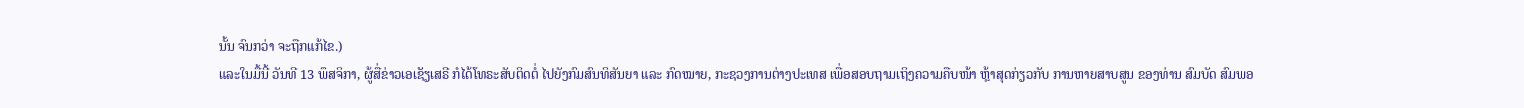ນັ້ນ ຈົນກວ່າ ຈະຖືກແກ້ໄຂ.)
ແລະໃນມື້ນີ້ ວັນທີ 13 ພຶສຈິກາ, ຜູ້ສື່ຂ່າວເອເຊັຽເສຣີ ກໍໄດ້ໂທຣະສັບຕິດຕໍ່ ໄປຍັງກົມສົນທິສັນຍາ ແລະ ກົດໝາຍ, ກະຊວງການຕ່າງປະເທສ ເພື່ອສອບຖາມເຖິງຄວາມຄືບໜ້າ ຫຼ້າສຸດກ່ຽວກັບ ການຫາຍສາບສູນ ຂອງທ່ານ ສົມບັດ ສົມພອ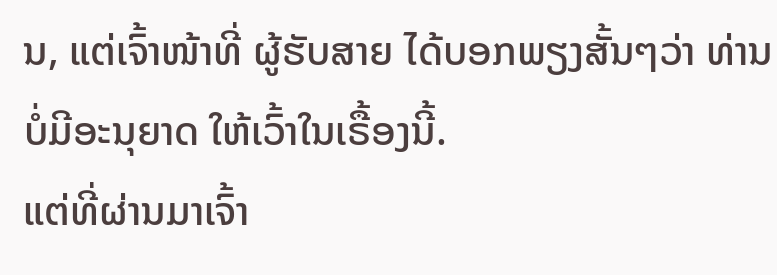ນ, ແຕ່ເຈົ້າໜ້າທີ່ ຜູ້ຮັບສາຍ ໄດ້ບອກພຽງສັ້ນໆວ່າ ທ່ານບໍ່ມີອະນຸຍາດ ໃຫ້ເວົ້າໃນເຣື້ອງນີ້.
ແຕ່ທີ່ຜ່ານມາເຈົ້າ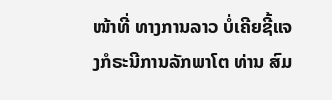ໜ້າທີ່ ທາງການລາວ ບໍ່ເຄີຍຊີ້ແຈງກໍຣະນີການລັກພາໂຕ ທ່ານ ສົມ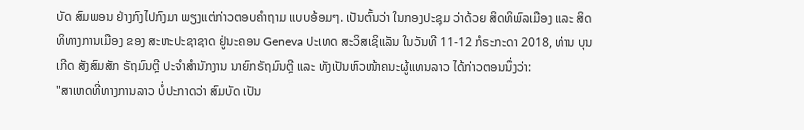ບັດ ສົມພອນ ຢ່າງກົງໄປກົງມາ ພຽງແຕ່ກ່າວຕອບຄຳຖາມ ແບບອ້ອມໆ. ເປັນຕົ້ນວ່າ ໃນກອງປະຊຸມ ວ່າດ້ວຍ ສິດທິພົລເມືອງ ແລະ ສິດທິທາງການເມືອງ ຂອງ ສະຫະປະຊາຊາດ ຢູ່ນະຄອນ Geneva ປະເທດ ສະວິສເຊິແລັນ ໃນວັນທີ 11-12 ກໍຣະກະດາ 2018, ທ່ານ ບຸນເກີດ ສັງສົມສັກ ຣັຖມົນຕຼີ ປະຈຳສໍານັກງານ ນາຍົກຣັຖມົນຕຼີ ແລະ ທັງເປັນຫົວໜ້າຄນະຜູ້ແທນລາວ ໄດ້ກ່າວຕອນນຶ່ງວ່າ:
"ສາເຫດທີ່ທາງການລາວ ບໍ່ປະກາດວ່າ ສົມບັດ ເປັນ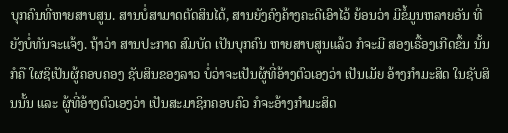ບຸກຄົນທີ່ຫາຍສາບສູນ. ສານບໍ່ສາມາດຕັດສິນໄດ້, ສານຍັງຄົງຄ້າງຄະດີເອົາໄວ້ ຍ້ອນວ່າ ມີຂໍ້ມູນຫລາຍອັນ ທີ່ຍັງບໍ່ທັນຈະແຈ້ງ. ຖ້າວ່າ ສານປະກາດ ສົມບັດ ເປັນບຸກຄົນ ຫາຍສາບສູນແລ້ວ ກໍຈະມີ ສອງເຣື້ອງເກີດຂຶ້ນ ນັ້ນກໍຄື ໃຜຊິເປັນຜູ້ຄອບຄອງ ຊັບສິນຂອງລາວ ບໍ່ວ່າຈະເປັນຜູ້ທີ່ອ້າງຕົວເອງວ່າ ເປັນເມັຍ ອ້າງກຳມະສິດ ໃນຊັບສິນນັ້ນ ແລະ ຜູ້ທີ່ອ້າງຕົວເອງວ່າ ເປັນສະມາຊິກຄອບຄົວ ກໍຈະອ້າງກຳມະສິດ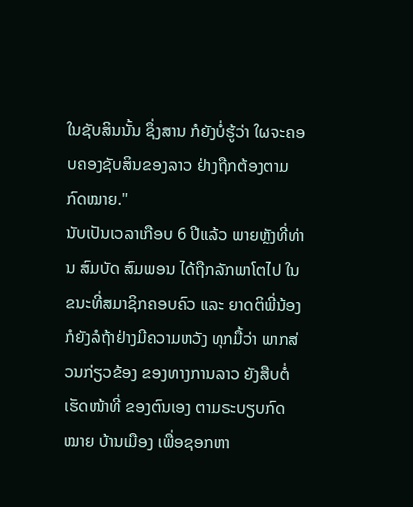ໃນຊັບສິນນັ້ນ ຊຶ່ງສານ ກໍຍັງບໍ່ຮູ້ວ່າ ໃຜຈະຄອບຄອງຊັບສິນຂອງລາວ ຢ່າງຖືກຕ້ອງຕາມກົດໝາຍ."
ນັບເປັນເວລາເກືອບ 6 ປີແລ້ວ ພາຍຫຼັງທີ່ທ່ານ ສົມບັດ ສົມພອນ ໄດ້ຖືກລັກພາໂຕໄປ ໃນຂນະທີ່ສມາຊິກຄອບຄົວ ແລະ ຍາດຕິພີ່ນ້ອງ ກໍຍັງລໍຖ້າຢ່າງມີຄວາມຫວັງ ທຸກມື້ວ່າ ພາກສ່ວນກ່ຽວຂ້ອງ ຂອງທາງການລາວ ຍັງສືບຕໍ່ເຮັດໜ້າທີ່ ຂອງຕົນເອງ ຕາມຣະບຽບກົດໝາຍ ບ້ານເມືອງ ເພື່ອຊອກຫາ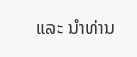ແລະ ນຳທ່ານ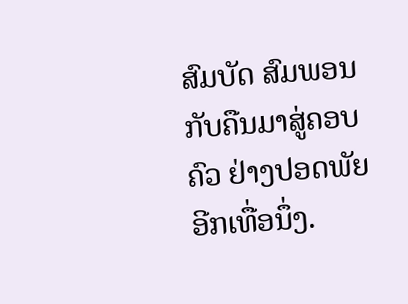ສົມບັດ ສົມພອນ ກັບຄືນມາສູ່ຄອບຄົວ ຢ່າງປອດພັຍອີກເທື່ອນຶ່ງ.